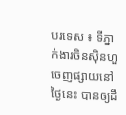បរទេស ៖ ទីភ្នាក់ងារចិនស៊ិនហួ ចេញផ្សាយនៅថ្ងៃនេះ បានឲ្យដឹ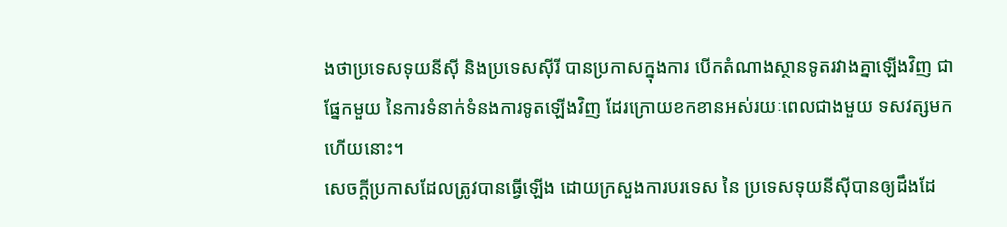ងថាប្រទេសទុយនីស៊ី និងប្រទេសស៊ីរី បានប្រកាសក្នុងការ បើកតំណាងស្ថានទូតរវាងគ្នាឡើងវិញ ជាផ្នែកមួយ នៃការទំនាក់ទំនងការទូតឡើងវិញ ដែរក្រោយខកខានអស់រយៈពេលជាងមួយ ទសវត្សមកហើយនោះ។
សេចក្តីប្រកាសដែលត្រូវបានធ្វើឡើង ដោយក្រសួងការបរទេស នៃ ប្រទេសទុយនីស៊ីបានឲ្យដឹងដែ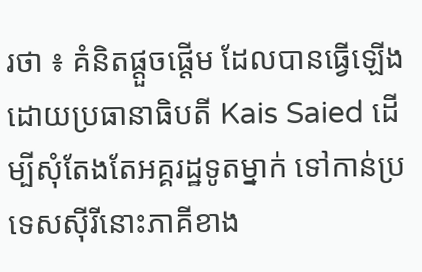រថា ៖ គំនិតផ្តួចផ្តើម ដែលបានធ្វើឡើង ដោយប្រធានាធិបតី Kais Saied ដើម្បីសុំតែងតែអគ្គរដ្ឋទូតម្នាក់ ទៅកាន់ប្រទេសស៊ីរីនោះភាគីខាង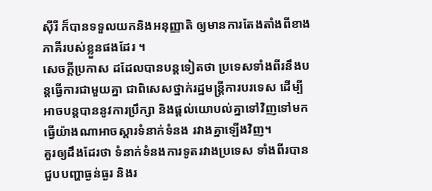ស៊ីរី ក៏បានទទួលយកនិងអនុញ្ញាតិ ឲ្យមានការតែងតាំងពីខាងភាគីរបស់ខ្លួនផងដែរ ។
សេចក្តីប្រកាស ដដែលបានបន្តទៀតថា ប្រទេសទាំងពីរនឹងបន្តធ្វើការជាមួយគ្នា ជាពិសេសថ្នាក់រដ្ឋមន្ត្រីការបរទេស ដើម្បីអាចបន្តបាននូវការប្រឹក្សា និងផ្តល់យោបល់គ្នាទៅវិញទៅមក ធ្វើយ៉ាងណាអាចស្តារទំនាក់ទំនង រវាងគ្នាឡើងវិញ។
គួរឲ្យដឹងដែរថា ទំនាក់ទំនងការទូតរវាងប្រទេស ទាំងពីរបានជួបបញ្ហាធ្ងន់ធ្ងរ និងរ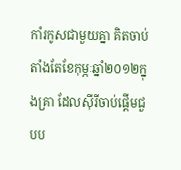កាំរកូសជាមួយគ្នា គិតចាប់តាំងតែខែកុម្ភៈឆ្នាំ២០១២ក្នុងគ្រា ដែលស៊ីរីចាប់ផ្តើមជួបប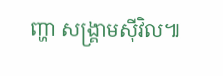ញ្ហា សង្គ្រាមស៊ីវិល៕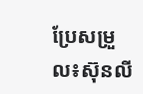ប្រែសម្រួល៖ស៊ុនលី